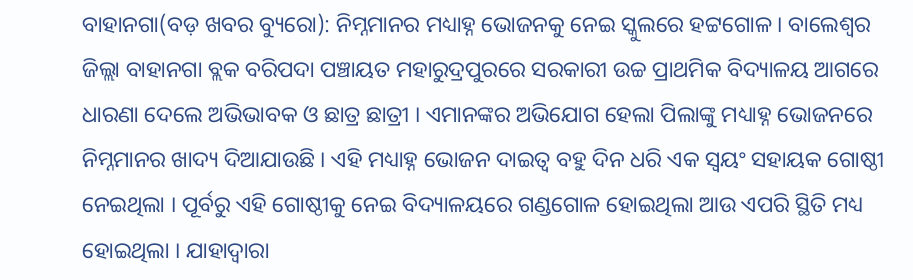ବାହାନଗା(ବଡ଼ ଖବର ବ୍ୟୁରୋ): ନିମ୍ନମାନର ମଧ୍ୟାହ୍ନ ଭୋଜନକୁ ନେଇ ସ୍କୁଲରେ ହଟ୍ଟଗୋଳ । ବାଲେଶ୍ୱର ଜିଲ୍ଲା ବାହାନଗା ବ୍ଲକ ବରିପଦା ପଞ୍ଚାୟତ ମହାରୁଦ୍ରପୁରରେ ସରକାରୀ ଉଚ୍ଚ ପ୍ରାଥମିକ ବିଦ୍ୟାଳୟ ଆଗରେ ଧାରଣା ଦେଲେ ଅଭିଭାବକ ଓ ଛାତ୍ର ଛାତ୍ରୀ । ଏମାନଙ୍କର ଅଭିଯୋଗ ହେଲା ପିଲାଙ୍କୁ ମଧ୍ୟାହ୍ନ ଭୋଜନରେ ନିମ୍ନମାନର ଖାଦ୍ୟ ଦିଆଯାଉଛି । ଏହି ମଧ୍ୟାହ୍ନ ଭୋଜନ ଦାଇତ୍ୱ ବହୁ ଦିନ ଧରି ଏକ ସ୍ୱୟଂ ସହାୟକ ଗୋଷ୍ଠୀ ନେଇଥିଲା । ପୂର୍ବରୁ ଏହି ଗୋଷ୍ଠୀକୁ ନେଇ ବିଦ୍ୟାଳୟରେ ଗଣ୍ଡଗୋଳ ହୋଇଥିଲା ଆଉ ଏପରି ସ୍ଥିତି ମଧ୍ୟ ହୋଇଥିଲା । ଯାହାଦ୍ୱାରା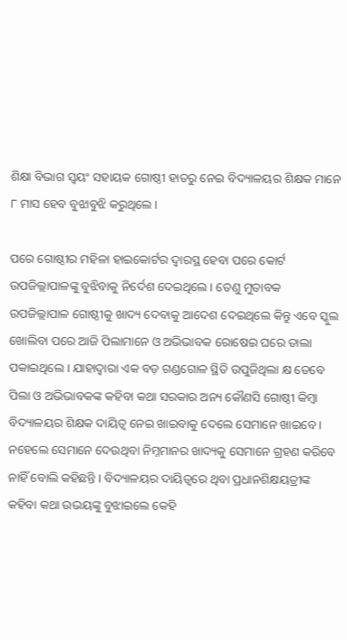ଶିକ୍ଷା ବିଭାଗ ସ୍ୱୟଂ ସହାୟକ ଗୋଷ୍ଠୀ ହାତରୁ ନେଇ ବିଦ୍ୟାଳୟର ଶିକ୍ଷକ ମାନେ ୮ ମାସ ହେବ ବୁଝାବୁଝି କରୁଥିଲେ ।

ପରେ ଗୋଷ୍ଠୀର ମହିଳା ହାଇକୋର୍ଟର ଦ୍ୱାରସ୍ଥ ହେବା ପରେ କୋର୍ଟ ଉପଜିଲ୍ଲାପାଳଙ୍କୁ ବୁଝିବାକୁ ନିର୍ଦେଶ ଦେଇଥିଲେ । ତେଣୁ ମୁତାବକ ଉପଜିଲ୍ଲାପାଳ ଗୋଷ୍ଠୀକୁ ଖାଦ୍ୟ ଦେବାକୁ ଆଦେଶ ଦେଇଥିଲେ କିନ୍ତୁ ଏବେ ସ୍କୁଲ ଖୋଲିବା ପରେ ଆଜି ପିଲାମାନେ ଓ ଅଭିଭାବକ ରୋଷେଇ ଘରେ ତାଲା ପକାଇଥିଲେ । ଯାହାଦ୍ୱାରା ଏକ ବଡ଼ ଗଣ୍ଡଗୋଳ ସ୍ଥିତି ଉପୁଜିଥିଲା କ୍ଷ ତେବେ ପିଲା ଓ ଅଭିଭାବକଙ୍କ କହିବା କଥା ସରକାର ଅନ୍ୟ କୌଣସି ଗୋଷ୍ଠୀ କିମ୍ବା ବିଦ୍ୟାଳୟର ଶିକ୍ଷକ ଦାୟିତ୍ୱ ନେଇ ଖାଇବାକୁ ଦେଲେ ସେମାନେ ଖାଇବେ । ନହେଲେ ସେମାନେ ଦେଉଥିବା ନିମ୍ନମାନର ଖାଦ୍ୟକୁ ସେମାନେ ଗ୍ରହଣ କରିବେ ନାହିଁ ବୋଲି କହିଛନ୍ତି । ବିଦ୍ୟାଳୟର ଦାୟିତ୍ୱରେ ଥିବା ପ୍ରଧାନଶିକ୍ଷୟତ୍ରୀଙ୍କ କହିବା କଥା ଉଭୟଙ୍କୁ ବୁଝାଇଲେ କେହି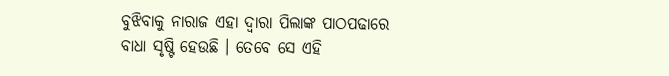ବୁଝିବାକୁ ନାରାଜ ଏହା ଦ୍ୱାରା ପିଲାଙ୍କ ପାଠପଢାରେ ବାଧା ସୃଷ୍ଟି ହେଉଛି । ତେବେ ସେ ଏହି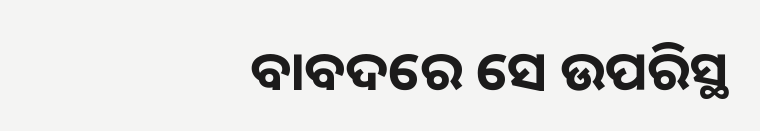ବାବଦରେ ସେ ଉପରିସ୍ଥ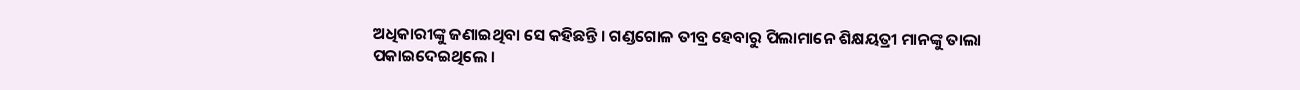ଅଧିକାରୀଙ୍କୁ ଜଣାଇଥିବା ସେ କହିଛନ୍ତି । ଗଣ୍ଡଗୋଳ ତୀବ୍ର ହେବାରୁ ପିଲାମାନେ ଶିକ୍ଷୟତ୍ରୀ ମାନଙ୍କୁ ତାଲା ପକାଇଦେଇଥିଲେ ।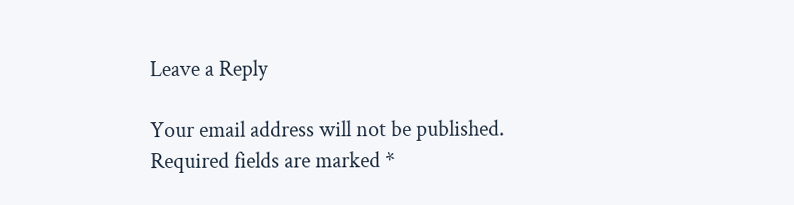Leave a Reply

Your email address will not be published. Required fields are marked *